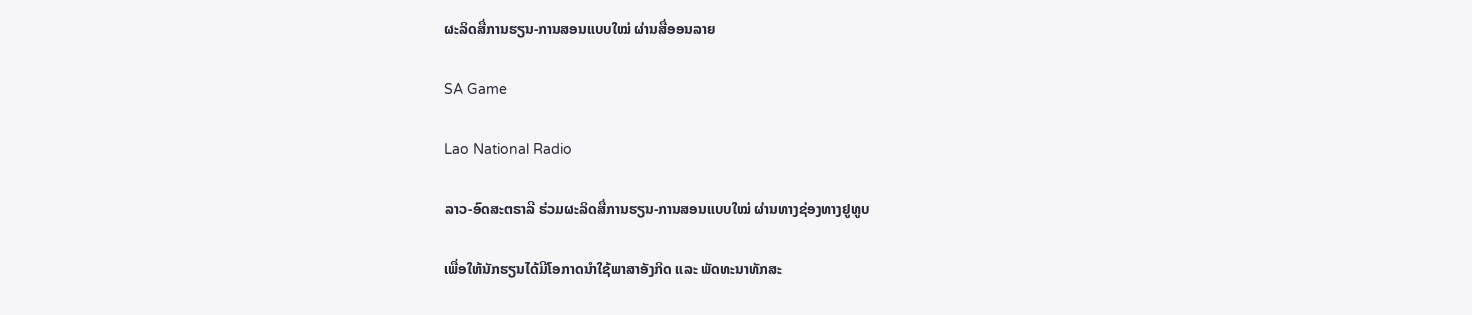ຜະລິດສື່ການຮຽນ-ການສອນແບບໃໝ່ ຜ່ານສື່ອອນລາຍ

SA Game

Lao National Radio

ລາວ-ອົດສະຕຣາລີ ຮ່ວມຜະລິດສື່ການຮຽນ-ການສອນແບບໃໝ່ ຜ່ານທາງຊ່ອງທາງຢູທູບ

ເພື່ອໃຫ້ນັກຮຽນໄດ້ມີໂອກາດນຳໃຊ້ພາສາອັງກິດ ແລະ ພັດທະນາທັກສະ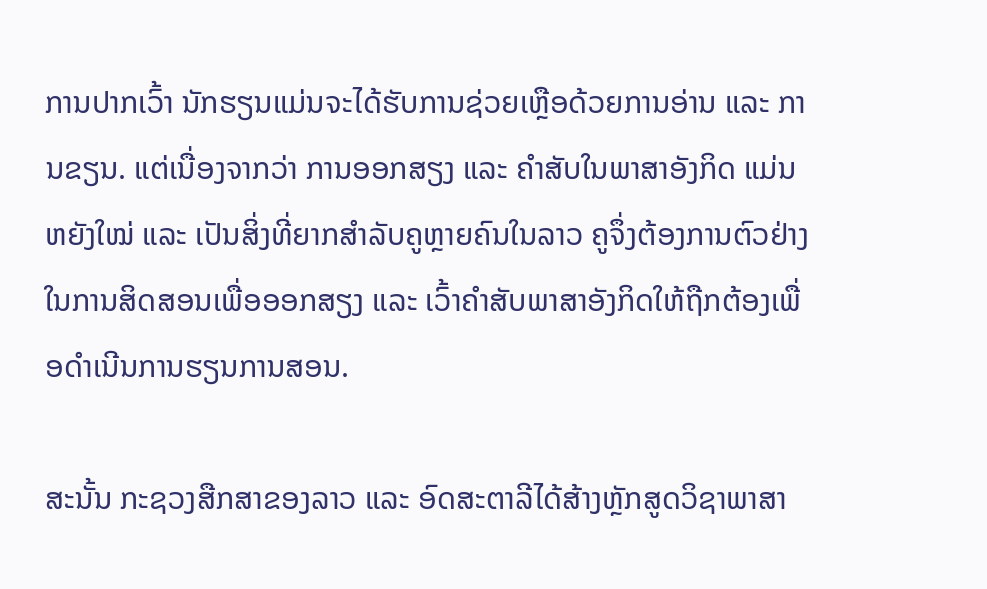ການປາກເວົ້າ ນັກຮຽນແມ່ນຈະໄດ້ຮັບການຊ່ວຍເຫຼືອດ້ວຍການອ່ານ ແລະ ການຂຽນ. ແຕ່ເນື່ອງຈາກວ່າ ການອອກສຽງ ແລະ ຄຳສັບໃນພາສາອັງກິດ ແມ່ນຫຍັງໃໝ່ ແລະ ເປັນສິ່ງທີ່ຍາກສຳລັບຄູຫຼາຍຄົນໃນລາວ ຄູຈຶ່ງຕ້ອງການຕົວຢ່າງໃນການສິດສອນເພື່ອອອກສຽງ ແລະ ເວົ້າຄຳສັບພາສາອັງກິດໃຫ້ຖືກຕ້ອງເພື່ອດຳເນີນການຮຽນການສອນ.

ສະນັ້ນ ກະຊວງສືກສາຂອງລາວ ແລະ ອົດສະຕາລີໄດ້ສ້າງຫຼັກສູດວິຊາພາສາ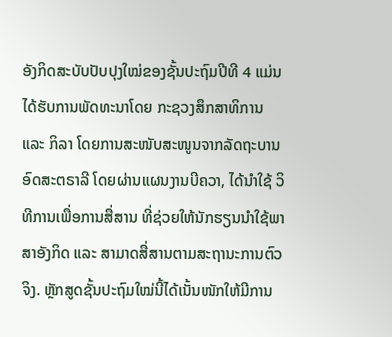ອັງກິດສະບັບປັບປຸງໃໝ່ຂອງຊັ້ນປະຖົມປີທີ 4 ແມ່ນໄດ້ຮັບການພັດທະນາໂດຍ ກະຊວງສຶກສາທິການ ແລະ ກິລາ ໂດຍການສະໜັບສະໜູນຈາກລັດຖະບານອົດສະຕຣາລີ ໂດຍຜ່ານແຜນງານບີຄວາ, ໄດ້ນໍາໃຊ້ ວິທີການເພື່ອການສື່ສານ ທີ່ຊ່ວຍໃຫ້ນັກຮຽນນຳໃຊ້ພາສາອັງກິດ ແລະ ສາມາດສື່ສານຕາມສະຖານະການຕົວຈິງ. ຫຼັກສູດຊັ້ນປະຖົມໃໝ່ນີ້ໄດ້ເນັ້ນໜັກໃຫ້ມີການ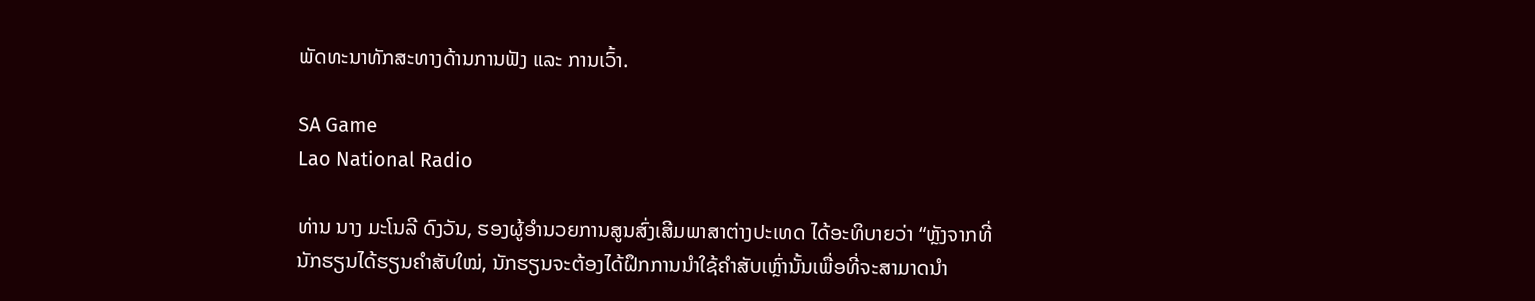ພັດທະນາທັກສະທາງດ້ານການຟັງ ແລະ ການເວົ້າ.

SA Game
Lao National Radio

ທ່ານ ນາງ ມະໂນລີ ດົງວັນ, ຮອງຜູ້ອໍານວຍການສູນສົ່ງເສີມພາສາຕ່າງປະເທດ ໄດ້ອະທິບາຍວ່າ “ຫຼັງຈາກທີ່ນັກຮຽນໄດ້ຮຽນຄຳສັບໃໝ່, ນັກຮຽນຈະຕ້ອງໄດ້ຝຶກການນຳໃຊ້ຄຳສັບເຫຼົ່ານັ້ນເພື່ອທີ່ຈະສາມາດນຳ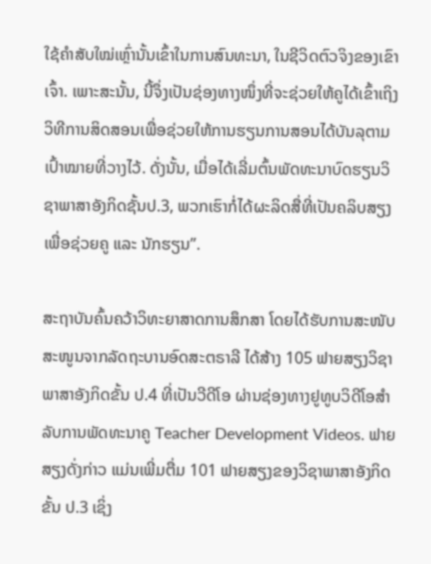ໃຊ້ຄຳສັບໃໝ່ເຫຼົ່ານັ້ນເຂົ້າໃນການສົນທະນາ, ໃນຊີວິດຕົວຈິງຂອງເຂົາເຈົ້າ. ເພາະສະນັ້ນ, ນີ້ຈຶ່ງເປັນຊ່ອງທາງໜຶ່ງທີ່ຈະຊ່ວຍໃຫ້ຄູໄດ້ເຂົ້າເຖິງວິທີການສິດສອນເພື່ອຊ່ວຍໃຫ້ການຮຽນການສອນໄດ້ບັນລຸຕາມເປົ້າໝາຍທີ່ວາງໄວ້. ດັ່ງນັ້ນ, ເມື່ອໄດ້ເລີ່ມຕົ້ນພັດທະນາບົດຮຽນວິຊາພາສາອັງກິດຊັ້ນປ.3, ພວກເຮົາກໍ່ໄດ້ຜະລິດສື່ທີ່ເປັນຄລິບສຽງເພື່ອຊ່ວຍຄູ ແລະ ນັກຮຽນ”.

ສະຖາບັນຄົ້ນຄວ້າວິທະຍາສາດການສຶກສາ ໂດຍໄດ້ຮັບການສະໜັບສະໜູນຈາກລັດຖະບານອົດສະຕຣາລີ ໄດ້ສ້າງ 105 ຟາຍສຽງວິຊາພາສາອັງກິດຂັ້ນ ປ.4 ທີ່ເປັນວີດີໂອ ຜ່ານຊ່ອງທາງຢູທູບວິດີໂອສຳລັບການພັດທະນາຄູ Teacher Development Videos. ຟາຍສຽງດັ່ງກ່າວ ແມ່ນເພີ່ມຕື່ມ 101 ຟາຍສຽງຂອງວິຊາພາສາອັງກິດຂັ້ນ ປ.3 ເຊິ່ງ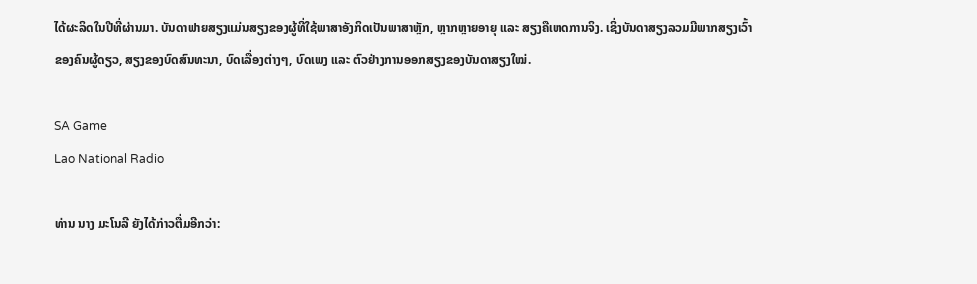ໄດ້ຜະລິດໃນປີທີ່ຜ່ານມາ. ບັນດາຟາຍສຽງແມ່ນສຽງຂອງຜູ້ທີ່ໃຊ້ພາສາອັງກິດເປັນພາສາຫຼັກ, ຫຼາກຫຼາຍອາຍຸ ແລະ ສຽງຄືເຫດການຈິງ. ເຊິ່ງບັນດາສຽງລວມມີພາກສຽງເວົ້າຂອງຄົນຜູ້ດຽວ, ສຽງຂອງບົດສົນທະນາ, ບົດເລື່ອງຕ່າງໆ, ບົດເພງ ແລະ ຕົວຢ່າງການອອກສຽງຂອງບັນດາສຽງໃໝ່.

SA Game
Lao National Radio

ທ່ານ ນາງ ມະໂນລີ ຍັງໄດ້ກ່າວຕື່ມອີກວ່າ: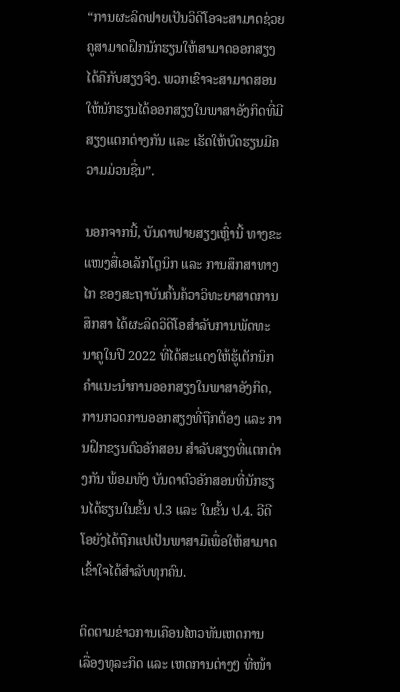“ການຜະລິດຟາຍເປັນວິດີໂອຈະສາມາດຊ່ວຍຄູສາມາດຝຶກນັກຮຽນໃຫ້ສາມາດອອກສຽງໄດ້ຄືກັບສຽງຈິງ. ພວກເຂົາຈະສາມາດສອນໃຫ້ນັກຮຽນໄດ້ອອກສຽງໃນພາສາອັງກິດທີ່ມີສຽງແຕກຕ່າງກັນ ແລະ ເຮັດໃຫ້ບົດຮຽນມີຄວາມມ່ວນຊື່ນ”.

ນອກຈາກນີ້, ບັນດາຟາຍສຽງເຫຼົ່ານີ້ ທາງຂະແໜງສື່ເອເລັກໂຕຼນິກ ແລະ ການສຶກສາທາງໄກ ຂອງສະຖາບັນຄົ້ນຄ້ວາວິທະຍາສາດການສຶກສາ ໄດ້ຜະລິດວິດີໂອສຳລັບການພັດທະນາຄູໃນປີ 2022 ທີ່ໄດ້ສະແດງໃຫ້ຮູ້ເຕັກນິກຄຳແນະນຳການອອກສຽງໃນພາສາອັງກິດ, ການກວດການອອກສຽງທີ່ຖືກຕ້ອງ ແລະ ການຝຶກຂຽນຕົວອັກສອນ ສຳລັບສຽງທີ່ແຕກຕ່າງກັນ ພ້ອມທັງ ບັນດາຕົວອັກສອນທີ່ນັກຮຽນໄດ້ຮຽນໃນຂັ້ນ ປ.3 ແລະ ໃນຂັ້ນ ປ.4. ວີດີໂອຍັງໄດ້ຖືກແປເປັນພາສາມືເພື່ອໃຫ້ສາມາດເຂົ້າໃຈໄດ້ສຳລັບທຸກຄົນ.

ຕິດຕາມຂ່າວການເຄືອນໄຫວທັນເຫດການ ເລື່ອງທຸລະກິດ ແລະ ເຫດການຕ່າງໆ ທີ່ໜ້າ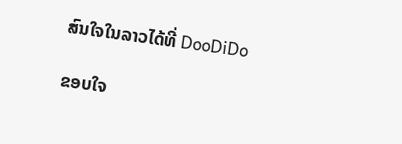ສົນໃຈໃນລາວໄດ້ທີ່ DooDiDo

ຂອບໃຈ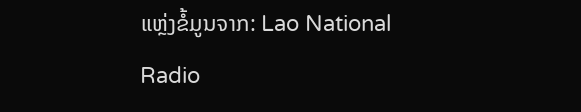ແຫຼ່ງຂໍ້ມູນຈາກ: Lao National Radio